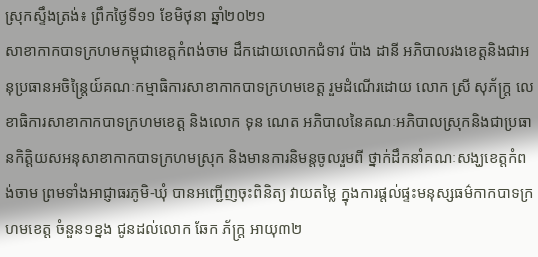ស្រុកស្ទឹងត្រង់៖ ព្រឹកថ្ងៃទី១១ ខែមិថុនា ឆ្នាំ២០២១
សាខាកាកបាទក្រហមកម្ពុជាខេត្តកំពង់ចាម ដឹកដោយលោកជំទាវ ប៉ាង ដានី អភិបាលរងខេត្តនិងជាអនុប្រធានអចិន្ត្រៃយ៍គណៈកម្មាធិការសាខាកាកបាទក្រហមខេត្ត រួមដំណើរដោយ លោក ស្រី សុភ័ក្ត្រ លេខាធិការសាខាកាកបាទក្រហមខេត្ត និងលោក ទុន ណេត អភិបាលនៃគណៈអភិបាលស្រុកនិងជាប្រធានកិត្តិយសអនុសាខាកាកបាទក្រហមស្រុក និងមានការនិមន្តចូលរួមពី ថ្នាក់ដឹកនាំគណៈសង្ឃខេត្តកំពង់ចាម ព្រមទាំងអាជ្ញាធរភូមិ-ឃុំ បានអញ្ជើញចុះពិនិត្យ វាយតម្លៃ ក្នុងការផ្តល់ផ្ទះមនុស្សធម៌កាកបាទក្រហមខេត្ត ចំនួន១ខ្នង ជូនដល់លោក ឆែក ភ័ក្ត្រ អាយុ៣២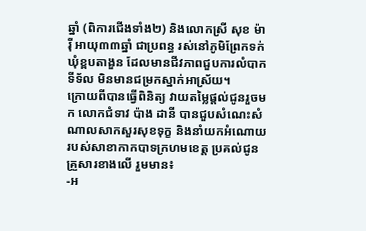ឆ្នាំ (ពិការជើងទាំង២) និងលោកស្រី សុខ ម៉ារ៉ី អាយុ៣៣ឆ្នាំ ជាប្រពន្ធ រស់នៅភូមិព្រែកទក់ ឃុំខ្ពបតាងួន ដែលមានជីវភាពជួបការលំបាក ទីទ័ល មិនមានជម្រកស្នាក់អាស្រ័យ។
ក្រោយពីបានធ្វើពិនិត្យ វាយតម្លៃផ្តល់ជូនរួចមក លោកជំទាវ ប៉ាង ដានី បានជួបសំណេះសំណាលសាកសួរសុខទុក្ខ និងនាំយកអំណោយរបស់សាខាកាកបាទក្រហមខេត្ត ប្រគល់ជូនគ្រួសារខាងលើ រួមមាន៖
-អ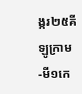ង្ករ២៥គីឡូក្រាម
-មី១កេ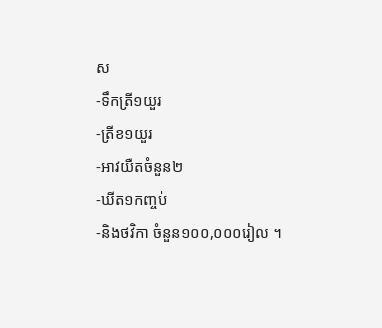ស
-ទឹកត្រី១យួរ
-ត្រីខ១យួរ
-អាវយឺតចំនួន២
-ឃីត១កញ្ចប់
-និងថវិកា ចំនួន១០០,០០០រៀល ។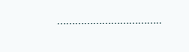……………………………..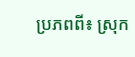ប្រភពពី៖ ស្រុក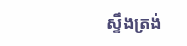ស្ទឹងត្រង់